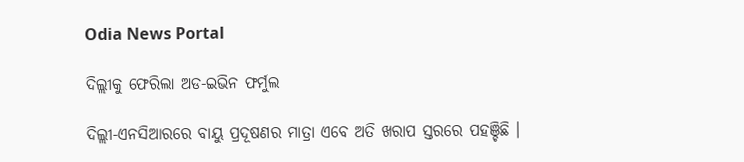Odia News Portal

ଦିଲ୍ଲୀକୁ ଫେରିଲା ଅଡ-ଇଭିନ ଫର୍ମୁଲ

ଦିଲ୍ଲୀ-ଏନସିଆରରେ ବାୟୁ ପ୍ରଦୂଷଣର ମାତ୍ରା ଏବେ ଅତି ଖରାପ ସ୍ତରରେ ପହଞ୍ଚିଛି ।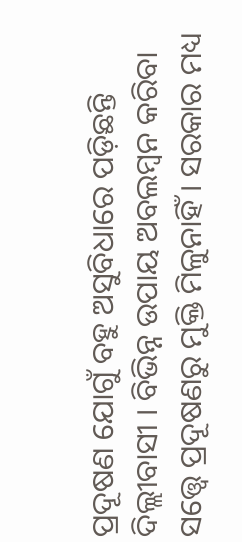ପ୍ରଦୂଷଣ ଯୋଗୁଁ ବହୁ ଅସୁବିଧାରେ ପଡ଼ିଛନ୍ତି ଦିଲ୍ଲୀବାସୀ । ବିଭିନ୍ନ ଉପାୟ ଅବଲମ୍ବନ କରିବା ସତ୍ତ୍ୱେ ପ୍ରଦୂଷଣରୁ ମୁକ୍ତି ମିଳୁନାହିଁ । ସରକାର ମଧ୍ୟ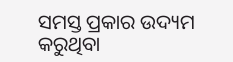ସମସ୍ତ ପ୍ରକାର ଉଦ୍ୟମ କରୁଥିବା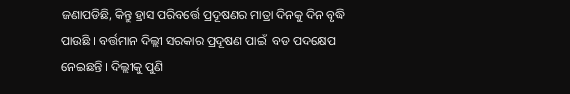ଜଣାପଡିଛି, କିନ୍ତୁ ହ୍ରାସ ପରିବର୍ତ୍ତେ ପ୍ରଦୂଷଣର ମାତ୍ରା ଦିନକୁ ଦିନ ବୃଦ୍ଧି ପାଉଛି । ବର୍ତ୍ତମାନ ଦିଲ୍ଲୀ ସରକାର ପ୍ରଦୂଷଣ ପାଇଁ  ବଡ ପଦକ୍ଷେପ ନେଇଛନ୍ତି । ଦିଲ୍ଲୀକୁ ପୁଣି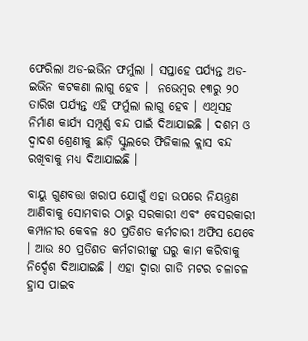ଫେରିଲା ଅଡ-ଇଭିନ ଫର୍ମୁଲା । ସପ୍ତାହେ ପର୍ଯ୍ୟନ୍ତ ଅଡ-ଇଭିନ କଟକଣା ଲାଗୁ ହେବ ।  ନଭେମ୍ବର ୧୩ରୁ ୨୦ ତାରିଖ ପର୍ଯ୍ୟନ୍ତ ଏହି ଫର୍ମୁଲା ଲାଗୁ ହେବ । ଏଥିସହ ନିର୍ମାଣ କାର୍ଯ୍ୟ ସମ୍ପୂର୍ଣ୍ଣ ବନ୍ଦ ପାଇଁ ଦିଆଯାଇଛି । ଦଶମ ଓ ଦ୍ୱାଦଶ ଶ୍ରେଣୀକୁ ଛାଡ଼ି ସ୍କୁଲରେ ଫିଜିକାଲ କ୍ଲାସ ବନ୍ଦ ରଖିବାକୁ ମଧ୍ୟ ଦିଆଯାଇଛି ।

ବାୟୁ ଗୁଣବତ୍ତା ଖରାପ ଯୋଗୁଁ ଏହା ଉପରେ ନିୟନ୍ତ୍ରଣ ଆଣିବାକୁ ସୋମବାର ଠାରୁ ସରକାରୀ ଏବଂ ବେସରକାରୀ କମ୍ପାନୀର କେବଳ ୫୦ ପ୍ରତିଶତ କର୍ମଚାରୀ ଅଫିସ ଯେବେ । ଆଉ ୫୦ ପ୍ରତିଶତ କର୍ମଚାରୀଙ୍କୁ ଘରୁ କାମ କରିବାକୁ ନିର୍ଦ୍ଦେଶ ଦିଆଯାଇଛି । ଏହା ଦ୍ବାରା ଗାଡି ମଟର ଚଳାଚଳ ହ୍ରାସ ପାଇବ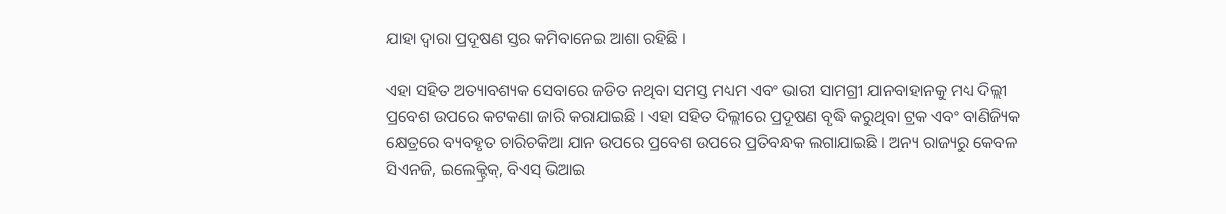ଯାହା ଦ୍ବାରା ପ୍ରଦୂଷଣ ସ୍ତର କମିବାନେଇ ଆଶା ରହିଛି ।

ଏହା ସହିତ ଅତ୍ୟାବଶ୍ୟକ ସେବାରେ ଜଡିତ ନଥିବା ସମସ୍ତ ମଧ୍ୟମ ଏବଂ ଭାରୀ ସାମଗ୍ରୀ ଯାନବାହାନକୁ ମଧ୍ୟ ଦିଲ୍ଲୀ ପ୍ରବେଶ ଉପରେ କଟକଣା ଜାରି କରାଯାଇଛି । ଏହା ସହିତ ଦିଲ୍ଲୀରେ ପ୍ରଦୂଷଣ ବୃଦ୍ଧି କରୁଥିବା ଟ୍ରକ ଏବଂ ବାଣିଜ୍ୟିକ କ୍ଷେତ୍ରରେ ବ୍ୟବହୃତ ଚାରିଚକିଆ ଯାନ ଉପରେ ପ୍ରବେଶ ଉପରେ ପ୍ରତିବନ୍ଧକ ଲଗାଯାଇଛି । ଅନ୍ୟ ରାଜ୍ୟରୁ କେବଳ ସିଏନଜି, ଇଲେକ୍ଟ୍ରିକ୍, ବିଏସ୍ ଭିଆଇ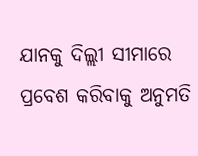ଯାନକୁ ଦିଲ୍ଲୀ ସୀମାରେ ପ୍ରବେଶ କରିବାକୁ ଅନୁମତି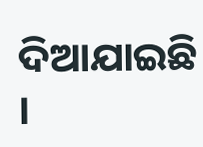ଦିଆଯାଇଛି ।